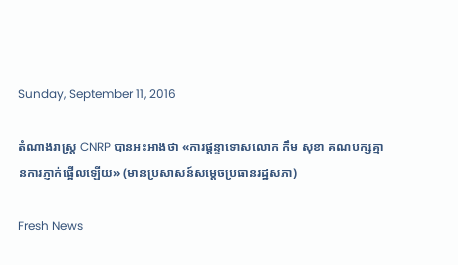Sunday, September 11, 2016

តំណាងរាស្រ្ត CNRP បានអះអាងថា «ការផ្តន្ទាទោសលោក កឹម សុខា គណបក្សគ្មានការភ្ញាក់ផ្អើលឡើយ» (មានប្រសាសន៍សម្ដេចប្រធានរដ្ឋសភា)

Fresh News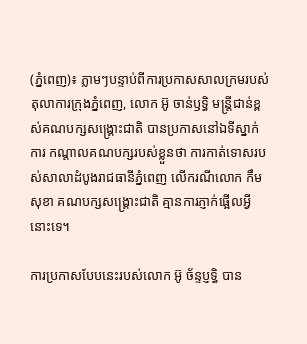(ភ្នំពេញ)៖ ភ្លាមៗបន្ទាប់ពីការប្រកាសសាលក្រមរបស់តុលាការក្រុងភ្នំពេញ, លោក អ៊ូ ចាន់ឫទ្ធិ មន្រ្តីជាន់ខ្ពស់គណបក្សសង្រ្គោះជាតិ បានប្រកាសនៅឯទីស្នាក់ការ កណ្តាលគណបក្សរបស់ខ្លួនថា ការកាត់ទោសរបស់សាលាដំបូងរាជធានីភ្នំពេញ លើករណីលោក កឹម សុខា គណបក្សសង្រ្គោះជាតិ គ្មានការភ្ញាក់ផ្អើលអ្វីនោះទេ។

ការប្រកាសបែបនេះរបស់លោក អ៊ូ ច័ន្ទប្ញទ្ធិ បាន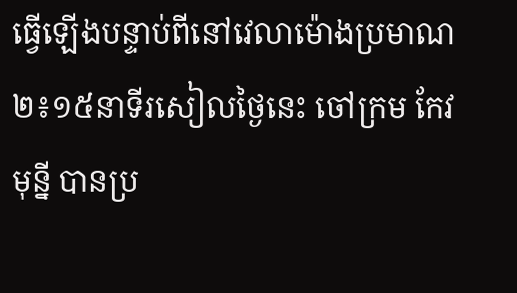ធ្វើឡើងបន្ទាប់ពីនៅវេលាម៉ោងប្រមាណ ២៖១៥នាទីរសៀលថ្ងៃនេះ ចៅក្រម កែវ មុន្នី បានប្រ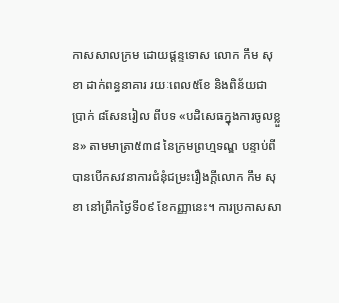កាសសាលក្រម ដោយផ្តន្ទទោស លោក កឹម សុខា ដាក់ពន្ធនាគារ រយៈពេល៥ខែ និងពិន័យជាប្រាក់ ៨សែនរៀល ពីបទ «បដិសេធក្នុងការចូលខ្លួន» តាមមាត្រា៥៣៨ នៃក្រមព្រហ្មទណ្ឌ បន្ទាប់ពីបានបើកសវនាការជំនុំជម្រះរឿងក្តីលោក កឹម សុខា នៅព្រឹកថ្ងៃទី០៩ ខែកញ្ញានេះ។ ការប្រកាសសា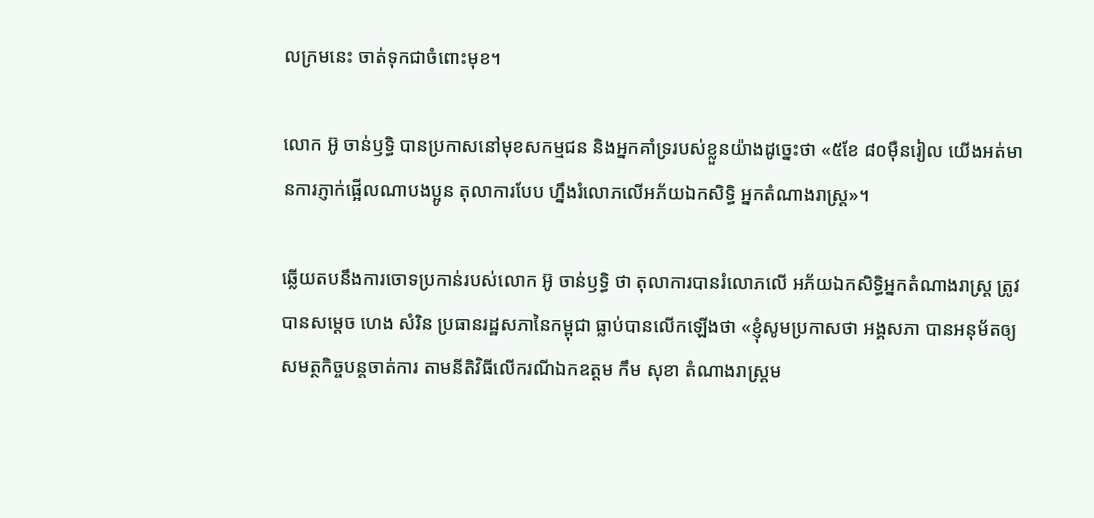លក្រមនេះ ចាត់ទុកជាចំពោះមុខ។

លោក អ៊ូ ចាន់ឫទ្ធិ បានប្រកាសនៅមុខសកម្មជន និងអ្នកគាំទ្ររបស់ខ្លួនយ៉ាងដូច្នេះថា «៥ខែ ៨០ម៉ឺនរៀល យើងអត់មានការភ្ញាក់ផ្អើលណាបងប្អូន តុលាការបែប ហ្នឹងរំលោភលើអភ័យឯកសិទ្ធិ អ្នកតំណាងរាស្រ្ត»។

ឆ្លើយតបនឹងការចោទប្រកាន់របស់លោក អ៊ូ ចាន់ឫទ្ធិ ថា តុលាការបានរំលោភលើ អភ័យឯកសិទ្ធិអ្នកតំណាងរាស្រ្ត ត្រូវបានសម្តេច ហេង សំរិន ប្រធានរដ្ឋសភានៃកម្ពុជា ធ្លាប់បានលើកឡើងថា «ខ្ញុំសូមប្រកាសថា អង្គសភា បានអនុម័តឲ្យសមត្ថកិច្ចបន្តចាត់ការ តាមនីតិវិធីលើករណីឯកឧត្តម កឹម សុខា តំណាងរាស្រ្តម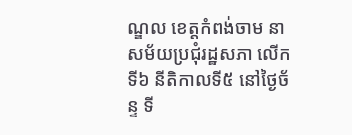ណ្ឌល ខេត្តកំពង់ចាម នាសម័យប្រជុំរដ្ឋសភា លើកទី៦ នីតិកាលទី៥ នៅថ្ងៃច័ន្ទ ទី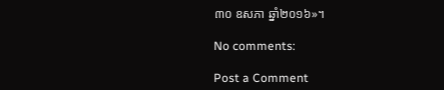៣០ ឧសភា ឆ្នាំ២០១៦»។

No comments:

Post a Comment